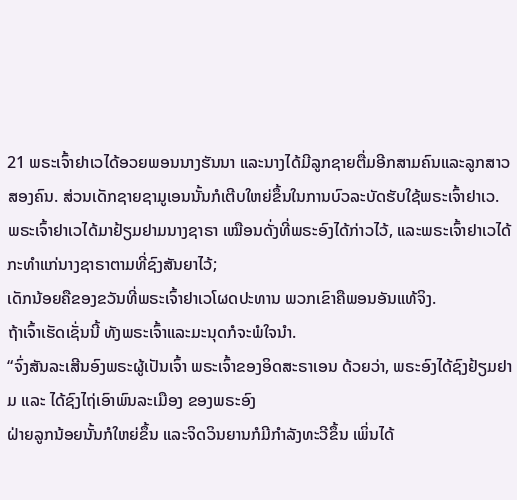21 ພຣະເຈົ້າຢາເວໄດ້ອວຍພອນນາງຮັນນາ ແລະນາງໄດ້ມີລູກຊາຍຕື່ມອີກສາມຄົນແລະລູກສາວສອງຄົນ. ສ່ວນເດັກຊາຍຊາມູເອນນັ້ນກໍເຕີບໃຫຍ່ຂຶ້ນໃນການບົວລະບັດຮັບໃຊ້ພຣະເຈົ້າຢາເວ.
ພຣະເຈົ້າຢາເວໄດ້ມາຢ້ຽມຢາມນາງຊາຣາ ເໝືອນດັ່ງທີ່ພຣະອົງໄດ້ກ່າວໄວ້, ແລະພຣະເຈົ້າຢາເວໄດ້ກະທຳແກ່ນາງຊາຣາຕາມທີ່ຊົງສັນຍາໄວ້;
ເດັກນ້ອຍຄືຂອງຂວັນທີ່ພຣະເຈົ້າຢາເວໂຜດປະທານ ພວກເຂົາຄືພອນອັນແທ້ຈິງ.
ຖ້າເຈົ້າເຮັດເຊັ່ນນີ້ ທັງພຣະເຈົ້າແລະມະນຸດກໍຈະພໍໃຈນຳ.
“ຈົ່ງສັນລະເສີນອົງພຣະຜູ້ເປັນເຈົ້າ ພຣະເຈົ້າຂອງອິດສະຣາເອນ ດ້ວຍວ່າ, ພຣະອົງໄດ້ຊົງຢ້ຽມຢາມ ແລະ ໄດ້ຊົງໄຖ່ເອົາພົນລະເມືອງ ຂອງພຣະອົງ
ຝ່າຍລູກນ້ອຍນັ້ນກໍໃຫຍ່ຂຶ້ນ ແລະຈິດວິນຍານກໍມີກຳລັງທະວີຂຶ້ນ ເພິ່ນໄດ້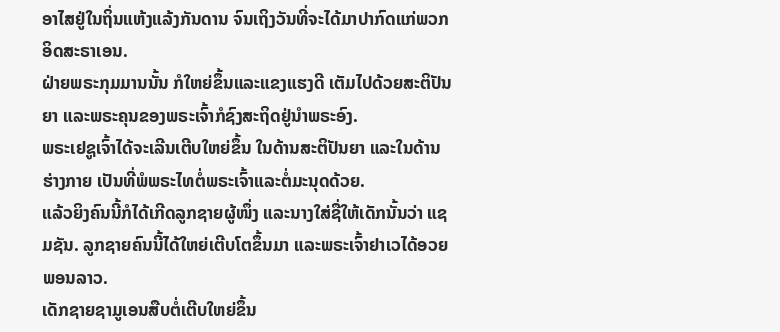ອາໄສຢູ່ໃນຖິ່ນແຫ້ງແລ້ງກັນດານ ຈົນເຖິງວັນທີ່ຈະໄດ້ມາປາກົດແກ່ພວກອິດສະຣາເອນ.
ຝ່າຍພຣະກຸມມານນັ້ນ ກໍໃຫຍ່ຂຶ້ນແລະແຂງແຮງດີ ເຕັມໄປດ້ວຍສະຕິປັນຍາ ແລະພຣະຄຸນຂອງພຣະເຈົ້າກໍຊົງສະຖິດຢູ່ນຳພຣະອົງ.
ພຣະເຢຊູເຈົ້າໄດ້ຈະເລີນເຕີບໃຫຍ່ຂຶ້ນ ໃນດ້ານສະຕິປັນຍາ ແລະໃນດ້ານຮ່າງກາຍ ເປັນທີ່ພໍພຣະໄທຕໍ່ພຣະເຈົ້າແລະຕໍ່ມະນຸດດ້ວຍ.
ແລ້ວຍິງຄົນນີ້ກໍໄດ້ເກີດລູກຊາຍຜູ້ໜຶ່ງ ແລະນາງໃສ່ຊື່ໃຫ້ເດັກນັ້ນວ່າ ແຊມຊັນ. ລູກຊາຍຄົນນີ້ໄດ້ໃຫຍ່ເຕີບໂຕຂຶ້ນມາ ແລະພຣະເຈົ້າຢາເວໄດ້ອວຍພອນລາວ.
ເດັກຊາຍຊາມູເອນສືບຕໍ່ເຕີບໃຫຍ່ຂຶ້ນ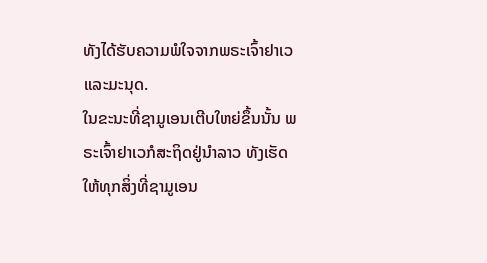ທັງໄດ້ຮັບຄວາມພໍໃຈຈາກພຣະເຈົ້າຢາເວແລະມະນຸດ.
ໃນຂະນະທີ່ຊາມູເອນເຕີບໃຫຍ່ຂຶ້ນນັ້ນ ພຣະເຈົ້າຢາເວກໍສະຖິດຢູ່ນຳລາວ ທັງເຮັດໃຫ້ທຸກສິ່ງທີ່ຊາມູເອນ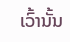ເວົ້ານັ້ນ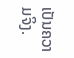ເປັນຄວາມຈິງ.